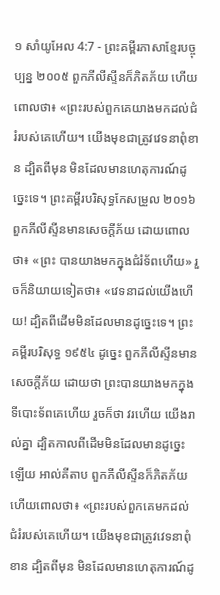១ សាំយូអែល 4:7 - ព្រះគម្ពីរភាសាខ្មែរបច្ចុប្បន្ន ២០០៥ ពួកភីលីស្ទីនក៏ភិតភ័យ ហើយពោលថា៖ «ព្រះរបស់ពួកគេយាងមកដល់ជំរំរបស់គេហើយ។ យើងមុខជាត្រូវវេទនាពុំខាន ដ្បិតពីមុន មិនដែលមានហេតុការណ៍ដូច្នេះទេ។ ព្រះគម្ពីរបរិសុទ្ធកែសម្រួល ២០១៦ ពួកភីលីស្ទីនមានសេចក្ដីភ័យ ដោយពោលថា៖ «ព្រះ បានយាងមកក្នុងជំរំទ័ពហើយ» រួចក៏និយាយទៀតថា៖ «វេទនាដល់យើងហើយ! ដ្បិតពីដើមមិនដែលមានដូច្នេះទេ។ ព្រះគម្ពីរបរិសុទ្ធ ១៩៥៤ ដូច្នេះ ពួកភីលីស្ទីនមានសេចក្ដីភ័យ ដោយថា ព្រះបានយាងមកក្នុងទីបោះទ័ពគេហើយ រួចក៏ថា វរហើយ យើងរាល់គ្នា ដ្បិតកាលពីដើមមិនដែលមានដូច្នេះឡើយ អាល់គីតាប ពួកភីលីស្ទីនក៏ភិតភ័យ ហើយពោលថា៖ «ព្រះរបស់ពួកគេមកដល់ជំរំរបស់គេហើយ។ យើងមុខជាត្រូវវេទនាពុំខាន ដ្បិតពីមុន មិនដែលមានហេតុការណ៍ដូ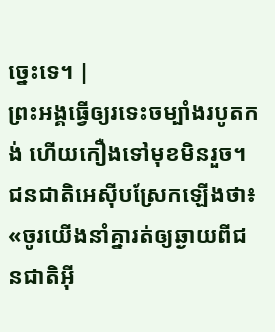ច្នេះទេ។ |
ព្រះអង្គធ្វើឲ្យរទេះចម្បាំងរបូតកង់ ហើយកឿងទៅមុខមិនរួច។ ជនជាតិអេស៊ីបស្រែកឡើងថា៖ «ចូរយើងនាំគ្នារត់ឲ្យឆ្ងាយពីជនជាតិអ៊ី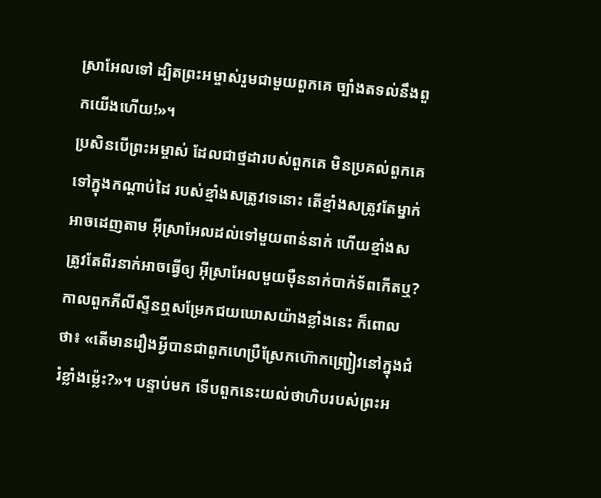ស្រាអែលទៅ ដ្បិតព្រះអម្ចាស់រួមជាមួយពួកគេ ច្បាំងតទល់នឹងពួកយើងហើយ!»។
ប្រសិនបើព្រះអម្ចាស់ ដែលជាថ្មដារបស់ពួកគេ មិនប្រគល់ពួកគេទៅក្នុងកណ្ដាប់ដៃ របស់ខ្មាំងសត្រូវទេនោះ តើខ្មាំងសត្រូវតែម្នាក់អាចដេញតាម អ៊ីស្រាអែលដល់ទៅមួយពាន់នាក់ ហើយខ្មាំងសត្រូវតែពីរនាក់អាចធ្វើឲ្យ អ៊ីស្រាអែលមួយម៉ឺននាក់បាក់ទ័ពកើតឬ?
កាលពួកភីលីស្ទីនឮសម្រែកជយឃោសយ៉ាងខ្លាំងនេះ ក៏ពោលថា៖ «តើមានរឿងអ្វីបានជាពួកហេប្រឺស្រែកហ៊ោកញ្ជ្រៀវនៅក្នុងជំរំខ្លាំងម៉្លេះ?»។ បន្ទាប់មក ទើបពួកនេះយល់ថាហិបរបស់ព្រះអ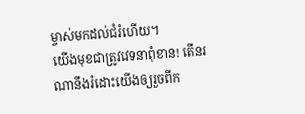ម្ចាស់មកដល់ជំរំហើយ។
យើងមុខជាត្រូវវេទនាពុំខាន! តើនរណានឹងរំដោះយើងឲ្យរួចពីក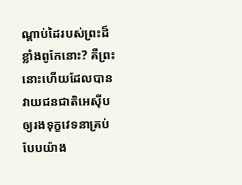ណ្ដាប់ដៃរបស់ព្រះដ៏ខ្លាំងពូកែនោះ? គឺព្រះនោះហើយដែលបានវាយជនជាតិអេស៊ីបឲ្យរងទុក្ខវេទនាគ្រប់បែបយ៉ាង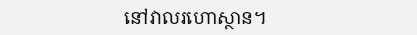នៅវាលរហោស្ថាន។